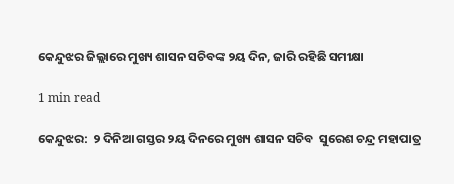କେନ୍ଦୁଝର ଜିଲ୍ଲାରେ ମୁଖ୍ୟ ଶାସନ ସଚିବଙ୍କ ୨ୟ ଦିନ, ଜାରି ରହିଛି ସମୀକ୍ଷା

1 min read

କେନ୍ଦୁଝର:  ୨ ଦିନିଆ ଗସ୍ତର ୨ୟ ଦିନରେ ମୁଖ୍ୟ ଶାସନ ସଚିବ  ସୁରେଶ ଚନ୍ଦ୍ର ମହାପାତ୍ର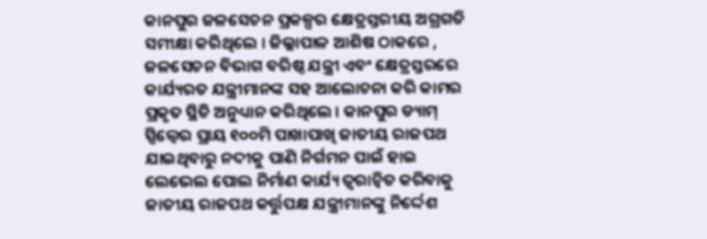କାନପୁର ଜଳସେଚନ ପ୍ରକଳ୍ପର କ୍ଷେତ୍ରସ୍ତରୀୟ ଅଗ୍ରଗତି ସମୀକ୍ଷା କରିଥିଲେ । ଜିଲ୍ଲାପାଳ ଆଶିଷ ଠାକରେ , ଜଳସେଚନ ବିଭାଗ ବରିଷ୍ଠ ଯନ୍ତ୍ରୀ ଏବଂ କ୍ଷେତ୍ରସ୍ତରରେ କାର୍ଯ୍ୟରତ ଯନ୍ତ୍ରୀମାନଙ୍କ ସହ ଆଲୋଚନା କରି କାମର ପ୍ରକୃତ ସ୍ଥିତି ଅନୁଧ୍ୟାନ କରିଥିଲେ । କାନପୁର ଡ୍ୟାମ୍ ସ୍ପିଲ୍ୱେର ପ୍ରାୟ ୧୦୦ମି ପାଖାପାଖି ଜାତୀୟ ରାଜପଥ ଯାଇଥିବାରୁ ନଦୀକୁ ପାଣି ନିର୍ଗମନ ପାଇଁ ହାଇ ଲେଭେଲ ପୋଲ ନିର୍ମାଣ କାର୍ଯ୍ୟ ତ୍ୱରାନ୍ୱିତ କରିବାକୁ ଜାତୀୟ ରାଜପଥ କର୍ତ୍ତୁପକ୍ଷ ଯନ୍ତ୍ରୀମାନଙ୍କୁ ନିର୍ଦ୍ଦେଶ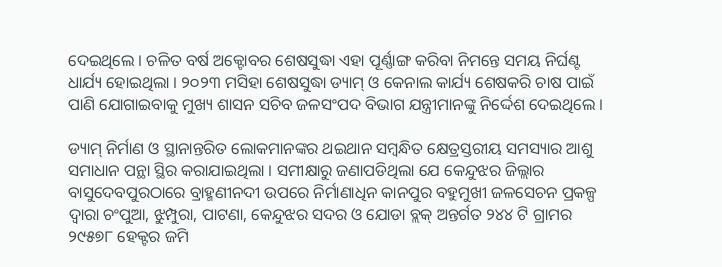ଦେଇଥିଲେ । ଚଳିତ ବର୍ଷ ଅକ୍ଟୋବର ଶେଷସୁଦ୍ଧା ଏହା ପୂର୍ଣ୍ଣାଙ୍ଗ କରିବା ନିମନ୍ତେ ସମୟ ନିର୍ଘଣ୍ଟ ଧାର୍ଯ୍ୟ ହୋଇଥିଲା । ୨୦୨୩ ମସିହା ଶେଷସୁଦ୍ଧା ଡ୍ୟାମ୍ ଓ କେନାଲ କାର୍ଯ୍ୟ ଶେଷକରି ଚାଷ ପାଇଁ ପାଣି ଯୋଗାଇବାକୁ ମୁଖ୍ୟ ଶାସନ ସଚିବ ଜଳସଂପଦ ବିଭାଗ ଯନ୍ତ୍ରୀମାନଙ୍କୁ ନିର୍ଦ୍ଦେଶ ଦେଇଥିଲେ ।

ଡ୍ୟାମ୍ ନିର୍ମାଣ ଓ ସ୍ଥାନାନ୍ତରିତ ଲୋକମାନଙ୍କର ଥଇଥାନ ସମ୍ବନ୍ଧିତ କ୍ଷେତ୍ରସ୍ତରୀୟ ସମସ୍ୟାର ଆଶୁ ସମାଧାନ ପନ୍ଥା ସ୍ଥିର କରାଯାଇଥିଲା । ସମୀକ୍ଷାରୁ ଜଣାପଡିଥିଲା ଯେ କେନ୍ଦୁଝର ଜିଲ୍ଲାର ବାସୁଦେବପୁରଠାରେ ବ୍ରାହ୍ମଣୀନଦୀ ଉପରେ ନିର୍ମାଣାଧିନ କାନପୁର ବହୁମୁଖୀ ଜଳସେଚନ ପ୍ରକଳ୍ପ ଦ୍ୱାରା ଚଂପୁଆ, ଝୁମ୍ପୁରା, ପାଟଣା, କେନ୍ଦୁଝର ସଦର ଓ ଯୋଡା ବ୍ଲକ୍ ଅନ୍ତର୍ଗତ ୨୪୪ ଟି ଗ୍ରାମର ୨୯୫୭୮ ହେକ୍ଟର ଜମି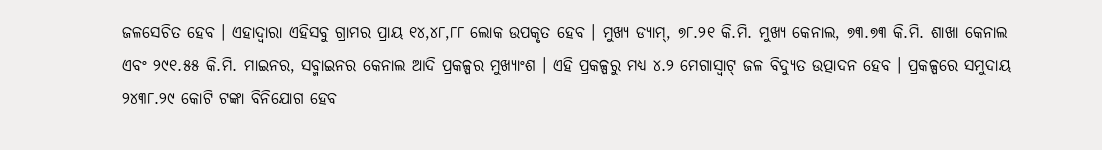ଜଳସେଚିତ ହେବ । ଏହାଦ୍ୱାରା ଏହିସବୁ ଗ୍ରାମର ପ୍ରାୟ ୧୪,୪୮,୮୮ ଲୋକ ଉପକୃତ ହେବ । ମୁଖ୍ୟ ଡ୍ୟାମ୍, ୭୮.୨୧ କି.ମି. ମୁଖ୍ୟ କେନାଲ, ୭୩.୭୩ କି.ମି. ଶାଖା କେନାଲ ଏବଂ ୨୯୧.୫୫ କି.ମି. ମାଇନର, ସବ୍ମାଇନର କେନାଲ ଆଦି ପ୍ରକଳ୍ପର ମୁଖ୍ୟାଂଶ । ଏହି ପ୍ରକଳ୍ପରୁ ମଧ୍ୟ ୪.୨ ମେଗାସ୍ବାଟ୍ ଜଳ ବିଦ୍ୟୁତ ଉତ୍ପାଦନ ହେବ । ପ୍ରକଳ୍ପରେ ସମୁଦାୟ ୨୪୩୮.୨୯ କୋଟି ଟଙ୍କା ବିନିଯୋଗ ହେବ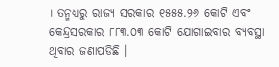। ତନ୍ମଧ୍ୟରୁ ରାଜ୍ୟ ସରକାର ୧୫୫୫.୨୬ କୋଟି ଏବଂ କେନ୍ଦ୍ରସରକାର ୮୮୩.୦୩ କୋଟି ଯୋଗାଇବାର ବ୍ୟବସ୍ଥା ଥିବାର ଜଣାପଡିଛି ।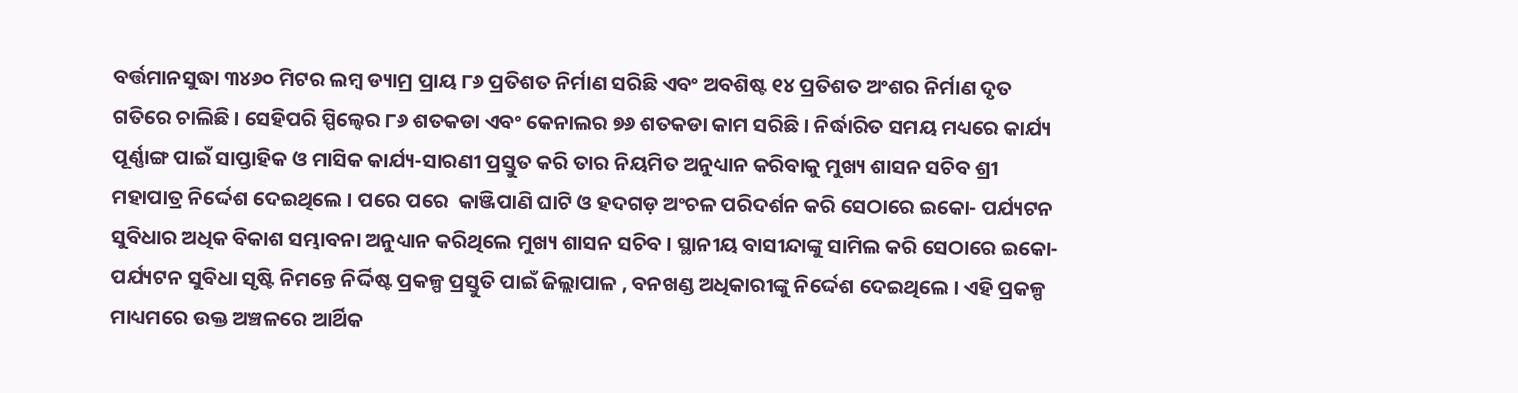ବର୍ତ୍ତମାନସୁଦ୍ଧା ୩୪୬୦ ମିଟର ଲମ୍ବ ଡ୍ୟାମ୍ର ପ୍ରାୟ ୮୬ ପ୍ରତିଶତ ନିର୍ମାଣ ସରିଛି ଏବଂ ଅବଶିଷ୍ଟ ୧୪ ପ୍ରତିଶତ ଅଂଶର ନିର୍ମାଣ ଦୃତ ଗତିରେ ଚାଲିଛି । ସେହିପରି ସ୍ପିଲ୍ୱେର ୮୬ ଶତକଡା ଏବଂ କେନାଲର ୭୬ ଶତକଡା କାମ ସରିଛି । ନିର୍ଦ୍ଧାରିତ ସମୟ ମଧ୍ୟରେ କାର୍ଯ୍ୟ ପୂର୍ଣ୍ଣାଙ୍ଗ ପାଇଁ ସାପ୍ତାହିକ ଓ ମାସିକ କାର୍ଯ୍ୟ-ସାରଣୀ ପ୍ରସ୍ତୁତ କରି ତାର ନିୟମିତ ଅନୁଧ୍ୟାନ କରିବାକୁ ମୁଖ୍ୟ ଶାସନ ସଚିବ ଶ୍ରୀ ମହାପାତ୍ର ନିର୍ଦ୍ଦେଶ ଦେଇଥିଲେ । ପରେ ପରେ  କାଞ୍ଜିପାଣି ଘାଟି ଓ ହଦଗଡ଼ ଅଂଚଳ ପରିଦର୍ଶନ କରି ସେଠାରେ ଇକୋ- ପର୍ଯ୍ୟଟନ ସୁବିଧାର ଅଧିକ ବିକାଶ ସମ୍ଭାବନା ଅନୁଧ୍ୟାନ କରିଥିଲେ ମୁଖ୍ୟ ଶାସନ ସଚିବ । ସ୍ଥାନୀୟ ବାସୀନ୍ଦାଙ୍କୁ ସାମିଲ କରି ସେଠାରେ ଇକୋ-ପର୍ଯ୍ୟଟନ ସୁବିଧା ସୃଷ୍ଟି ନିମନ୍ତେ ନିର୍ଦ୍ଦିଷ୍ଟ ପ୍ରକଳ୍ପ ପ୍ରସ୍ତୁତି ପାଇଁ ଜିଲ୍ଲାପାଳ , ବନଖଣ୍ଡ ଅଧିକାରୀଙ୍କୁ ନିର୍ଦ୍ଦେଶ ଦେଇଥିଲେ । ଏହି ପ୍ରକଳ୍ପ ମାଧ୍ୟମରେ ଉକ୍ତ ଅଞ୍ଚଳରେ ଆର୍ଥିକ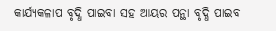କାର୍ଯ୍ୟକଳାପ ବୃଦ୍ଧି ପାଇବା ସହ ଆୟର ପନ୍ଥା ବୃଦ୍ଧି ପାଇବ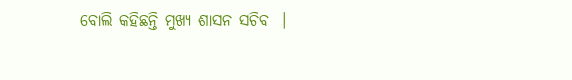ବୋଲି କହିଛନ୍ତି ମୁଖ୍ୟ ଶାସନ ସଚିବ  ।